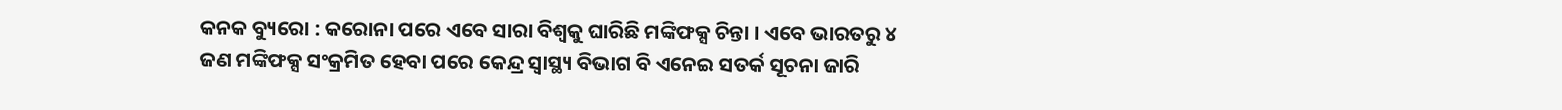କନକ ବ୍ୟୁରୋ : କରୋନା ପରେ ଏବେ ସାରା ବିଶ୍ୱକୁ ଘାରିଛି ମଙ୍କିଫକ୍ସ ଚିନ୍ତା । ଏବେ ଭାରତରୁ ୪ ଜଣ ମଙ୍କିଫକ୍ସ ସଂକ୍ରମିତ ହେବା ପରେ କେନ୍ଦ୍ର ସ୍ୱାସ୍ଥ୍ୟ ବିଭାଗ ବି ଏନେଇ ସତର୍କ ସୂଚନା ଜାରି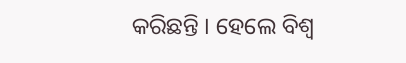କରିଛନ୍ତି । ହେଲେ ବିଶ୍ୱ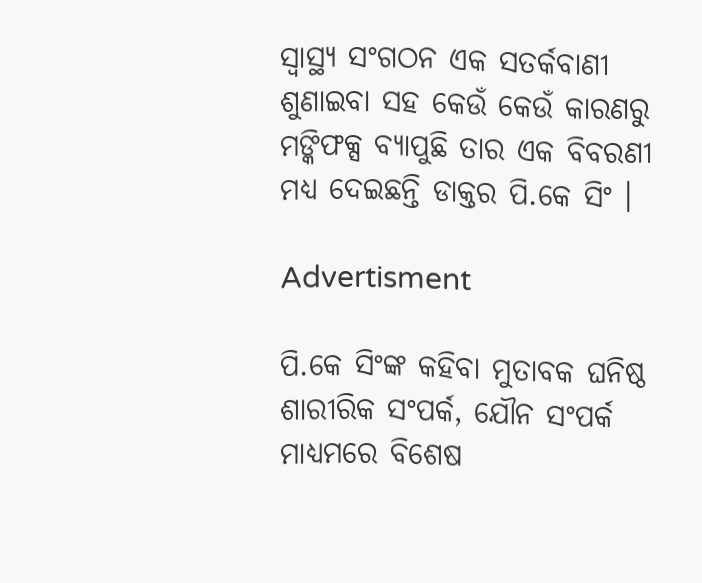ସ୍ୱାସ୍ଥ୍ୟ ସଂଗଠନ ଏକ ସତର୍କବାଣୀ ଶୁଣାଇବା ସହ କେଉଁ କେଉଁ କାରଣରୁ ମଙ୍କିଫକ୍ସ ବ୍ୟାପୁଛି ତାର ଏକ ବିବରଣୀ ମଧ୍ୟ ଦେଇଛନ୍ତି ଡାକ୍ତର ପି.କେ ସିଂ ।

Advertisment

ପି.କେ ସିଂଙ୍କ କହିବା ମୁତାବକ ଘନିଷ୍ଠ ଶାରୀରିକ ସଂପର୍କ, ଯୌନ ସଂପର୍କ ମାଧ୍ୟମରେ ବିଶେଷ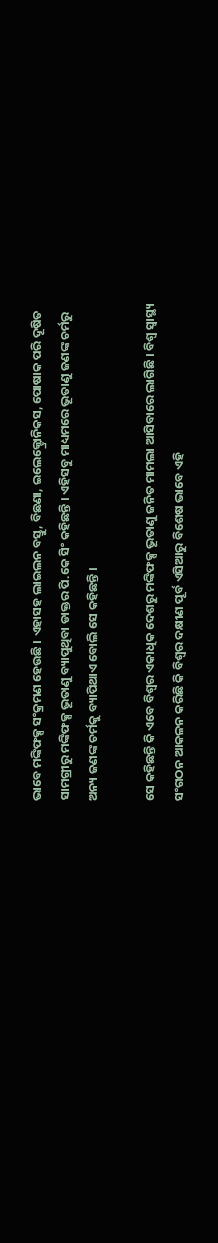ଭାବେ ମଙ୍କିଫକ୍ସ ସଂକ୍ରମଣ ହେଉଛି । ଏହାସହ ଲାଇଲନ ବସ୍ତୁ, ବିଛଣା, ଇଲେକ୍ଟ୍ରୋନିକସ, ପୋଷାକ ପରି ଦୂଷିତ ସାମଗ୍ରୀରୁ ମଙ୍କିଫକ୍ସ ଭୂତାଣୁ ବ୍ୟାପୁଥିବା ଡାକ୍ତର ପି.କେ ସିଂ କହିଛନ୍ତି । ଏହିସବୁ ମାଧ୍ୟମରେ ଭୂତାଣୁ ଜଣଙ୍କ ଚର୍ମରୁ ଅନ୍ୟ ଜଣଙ୍କ ଚର୍ମକୁ ବ୍ୟାପିଥାଏ ବୋଲି ସେ କହିଛନ୍ତି ।

ସେ କହିଛନ୍ତି କି ଏବେ ବିଶ୍ୱର ଏକାଧିକ ଦେଶରୁ ମଙ୍କିଫକ୍ସ ଭୂତାଣୁ ଜନିତ ମାମଲା ଆସିବାରେ ଲାଗିଛି । ବିଶ୍ୱ ସ୍ୱାସ୍ଥ୍ୟ ସଂଗଠନ ଆକଳନ କରିଛି କି ବିଶ୍ୱର ଦକ୍ଷୀଣ ପୂର୍ବ ଏସିଆରୁ ବିଶେଷ ଭାବେ ଏହି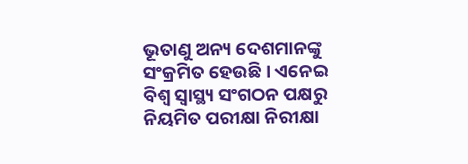ଭୂତାଣୁ ଅନ୍ୟ ଦେଶମାନଙ୍କୁ ସଂକ୍ରମିତ ହେଉଛି । ଏନେଇ ବିଶ୍ୱ ସ୍ୱାସ୍ଥ୍ୟ ସଂଗଠନ ପକ୍ଷରୁ ନିୟମିତ ପରୀକ୍ଷା ନିରୀକ୍ଷା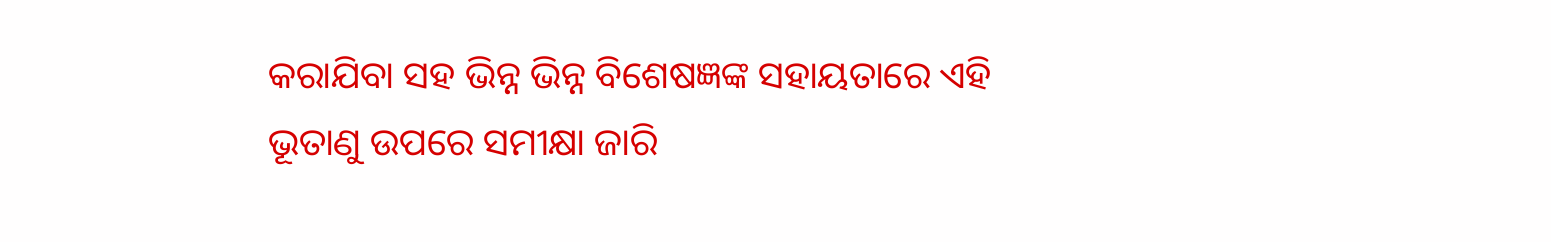କରାଯିବା ସହ ଭିନ୍ନ ଭିନ୍ନ ବିଶେଷଜ୍ଞଙ୍କ ସହାୟତାରେ ଏହି ଭୂତାଣୁ ଉପରେ ସମୀକ୍ଷା ଜାରି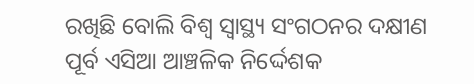ରଖିଛି ବୋଲି ବିଶ୍ୱ ସ୍ୱାସ୍ଥ୍ୟ ସଂଗଠନର ଦକ୍ଷୀଣ ପୂର୍ବ ଏସିଆ ଆଞ୍ଚଳିକ ନିର୍ଦ୍ଦେଶକ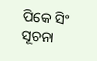ପିକେ ସିଂ ସୂଚନା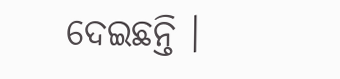ଦେଇଛନ୍ତି ।